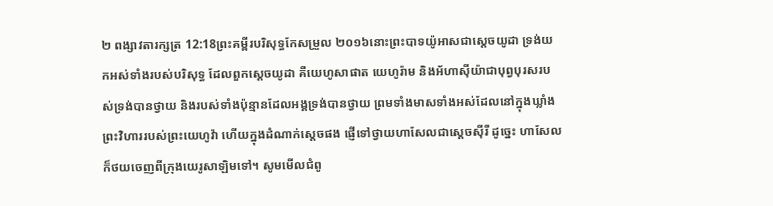២ ពង្សាវតារក្សត្រ 12:18ព្រះគម្ពីរបរិសុទ្ធកែសម្រួល ២០១៦នោះព្រះបាទយ៉ូអាសជាស្ដេចយូដា ទ្រង់យកអស់ទាំងរបស់បរិសុទ្ធ ដែលពួកស្ដេចយូដា គឺយេហូសាផាត យេហូរ៉ាម និងអ័ហាស៊ីយ៉ាជាបុព្វបុរសរបស់ទ្រង់បានថ្វាយ និងរបស់ទាំងប៉ុន្មានដែលអង្គទ្រង់បានថ្វាយ ព្រមទាំងមាសទាំងអស់ដែលនៅក្នុងឃ្លាំងព្រះវិហាររបស់ព្រះយេហូវ៉ា ហើយក្នុងដំណាក់ស្ដេចផង ផ្ញើទៅថ្វាយហាសែលជាស្ដេចស៊ីរី ដូច្នេះ ហាសែលក៏ថយចេញពីក្រុងយេរូសាឡិមទៅ។ សូមមើលជំពូ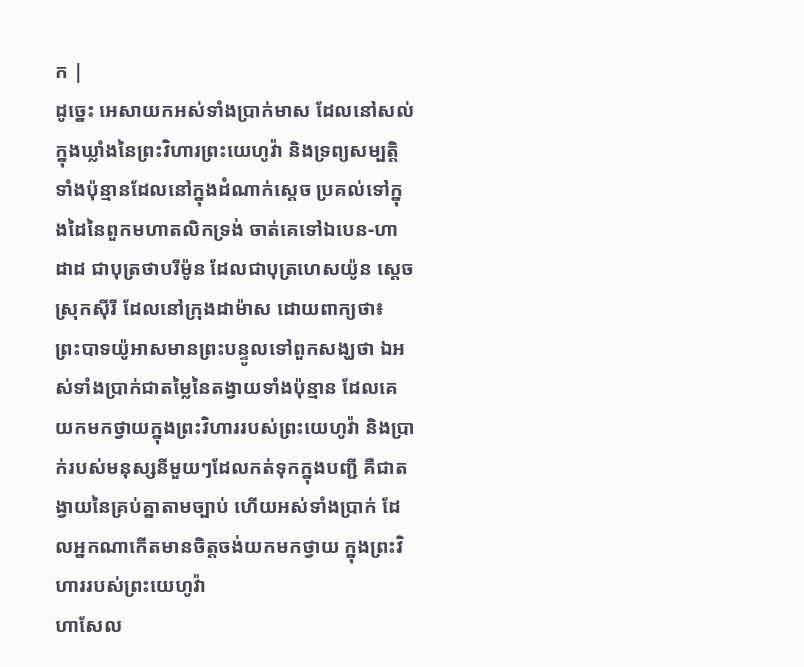ក |
ដូច្នេះ អេសាយកអស់ទាំងប្រាក់មាស ដែលនៅសល់ក្នុងឃ្លាំងនៃព្រះវិហារព្រះយេហូវ៉ា និងទ្រព្យសម្បត្តិទាំងប៉ុន្មានដែលនៅក្នុងដំណាក់ស្តេច ប្រគល់ទៅក្នុងដៃនៃពួកមហាតលិកទ្រង់ ចាត់គេទៅឯបេន-ហាដាដ ជាបុត្រថាបរីម៉ូន ដែលជាបុត្រហេសយ៉ូន ស្តេចស្រុកស៊ីរី ដែលនៅក្រុងដាម៉ាស ដោយពាក្យថា៖
ព្រះបាទយ៉ូអាសមានព្រះបន្ទូលទៅពួកសង្ឃថា ឯអស់ទាំងប្រាក់ជាតម្លៃនៃតង្វាយទាំងប៉ុន្មាន ដែលគេយកមកថ្វាយក្នុងព្រះវិហាររបស់ព្រះយេហូវ៉ា និងប្រាក់របស់មនុស្សនីមួយៗដែលកត់ទុកក្នុងបញ្ជី គឺជាតង្វាយនៃគ្រប់គ្នាតាមច្បាប់ ហើយអស់ទាំងប្រាក់ ដែលអ្នកណាកើតមានចិត្តចង់យកមកថ្វាយ ក្នុងព្រះវិហាររបស់ព្រះយេហូវ៉ា
ហាសែល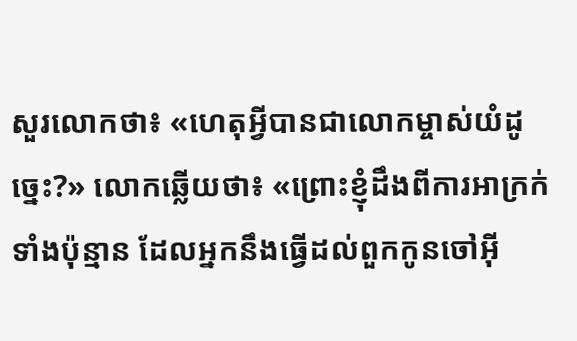សួរលោកថា៖ «ហេតុអ្វីបានជាលោកម្ចាស់យំដូច្នេះ?» លោកឆ្លើយថា៖ «ព្រោះខ្ញុំដឹងពីការអាក្រក់ទាំងប៉ុន្មាន ដែលអ្នកនឹងធ្វើដល់ពួកកូនចៅអ៊ី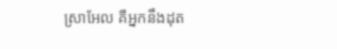ស្រាអែល គឺអ្នកនឹងដុត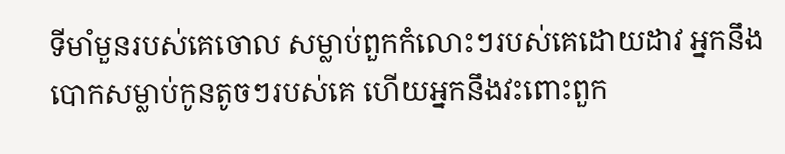ទីមាំមួនរបស់គេចោល សម្លាប់ពួកកំលោះៗរបស់គេដោយដាវ អ្នកនឹងបោកសម្លាប់កូនតូចៗរបស់គេ ហើយអ្នកនឹងវះពោះពួក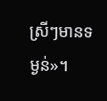ស្រីៗមានទម្ងន់»។